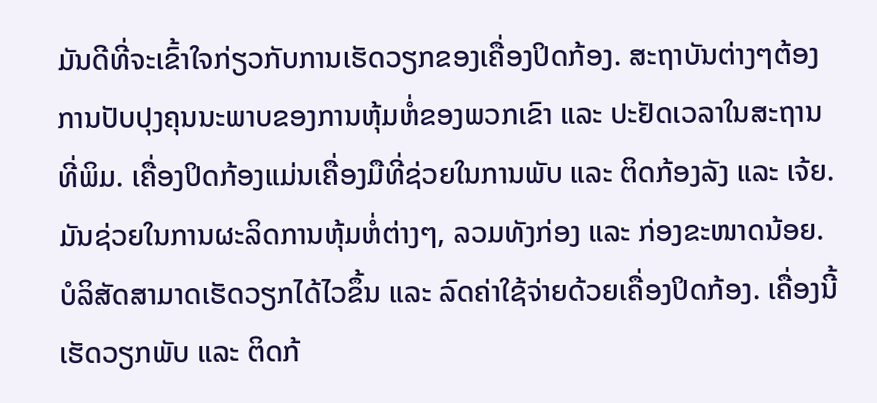ມັນດີທີ່ຈະເຂົ້າໃຈກ່ຽວກັບການເຮັດວຽກຂອງເຄື່ອງປິດກ້ອງ. ສະຖາບັນຕ່າງໆຕ້ອງການປັບປຸງຄຸນນະພາບຂອງການຫຸ້ມຫໍ່ຂອງພວກເຂົາ ແລະ ປະຢັດເວລາໃນສະຖານທີ່ພິມ. ເຄື່ອງປິດກ້ອງແມ່ນເຄື່ອງມືທີ່ຊ່ວຍໃນການພັບ ແລະ ຕິດກ້ອງລັງ ແລະ ເຈ້ຍ. ມັນຊ່ວຍໃນການຜະລິດການຫຸ້ມຫໍ່ຕ່າງໆ, ລວມທັງກ່ອງ ແລະ ກ່ອງຂະໜາດນ້ອຍ.
ບໍລິສັດສາມາດເຮັດວຽກໄດ້ໄວຂຶ້ນ ແລະ ລົດຄ່າໃຊ້ຈ່າຍດ້ວຍເຄື່ອງປິດກ້ອງ. ເຄື່ອງນີ້ເຮັດວຽກພັບ ແລະ ຕິດກ້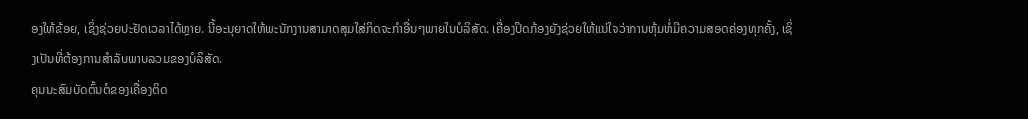ອງໃຫ້ຂ້ອຍ, ເຊິ່ງຊ່ວຍປະຢັດເວລາໄດ້ຫຼາຍ. ນີ້ອະນຸຍາດໃຫ້ພະນັກງານສາມາດສຸມໃສ່ກິດຈະກຳອື່ນໆພາຍໃນບໍລິສັດ. ເຄື່ອງປິດກ້ອງຍັງຊ່ວຍໃຫ້ແນ່ໃຈວ່າການຫຸ້ມຫໍ່ມີຄວາມສອດຄ່ອງທຸກຄັ້ງ, ເຊິ່ງເປັນທີ່ຕ້ອງການສຳລັບພາບລວມຂອງບໍລິສັດ.
ຄຸນນະສົມບັດຕົ້ນຕໍຂອງເຄື່ອງຕິດ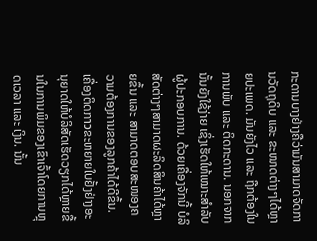ກະດານບາງຢ່າງຄືວ່າມັນສາມາດຈັດການວັດຖຸດິບ ແລະ ຂະໜາດຕ່າງໆໄດ້ຫຼາຍປະເພດ. ມັນຍັງໄວ ແລະ ຖືກຕ້ອງໃນການພັບ ແລະ ຕິດກະດານ. ນອກຈາກນັ້ນຍັງໃຊ້ງ່າຍ ເຊິ່ງເຮັດໃຫ້ເໝາະສຳລັບຜູ້ປະກອບການ. ດ້ວຍເຄື່ອງຈັກນີ້ ບໍລິສັດຕ່າງໆສາມາດຜະລິດສິນຄ້າໄດ້ຫຼາຍຂຶ້ນ ແລະ ສາມາດຕອບສະໜອງຄວາມຕ້ອງການຂອງລູກຄ້າໄດ້ດີຂຶ້ນ.
ເຄື່ອງຕິດກาวຂະຫຍາຍໃບຢັ້ງຢ່າງອະນຸຍາດໃຫ້ບໍລິສັດເຮັດວຽກໄດ້ຫຼາຍຂື້ນໃນການພິມຂອງເຂົາເຈົ້າໂດຍການຫຼຸດເວລາ ແລະ ເງິນ. ນັ້ນ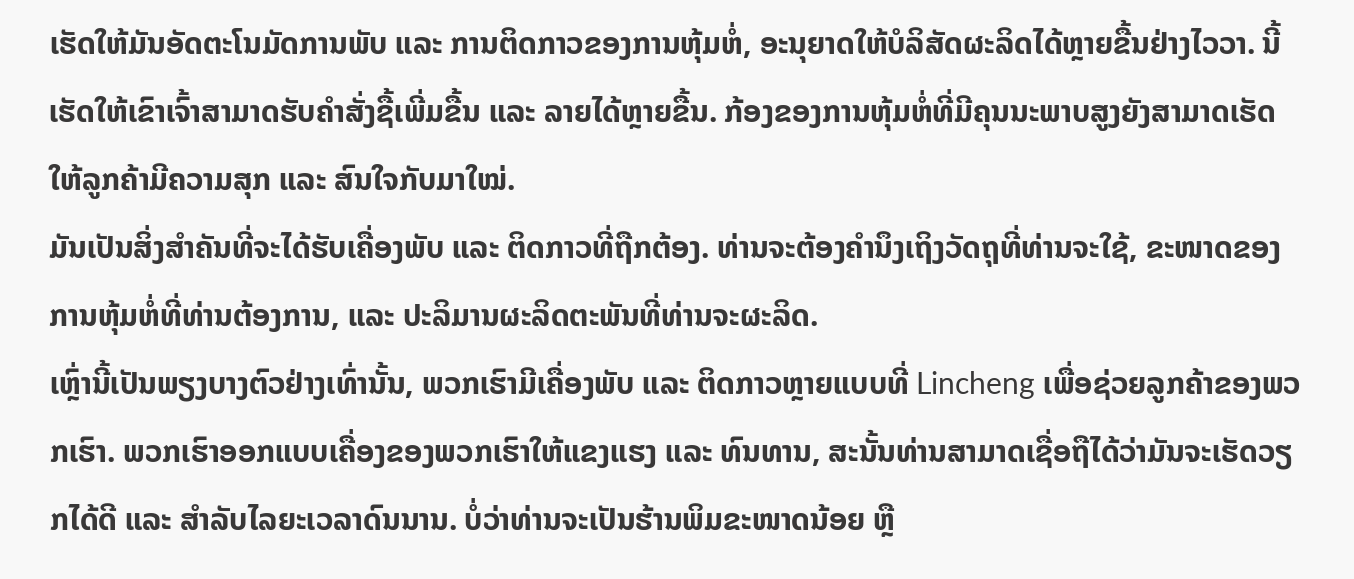ເຮັດໃຫ້ມັນອັດຕະໂນມັດການພັບ ແລະ ການຕິດກາວຂອງການຫຸ້ມຫໍ່, ອະນຸຍາດໃຫ້ບໍລິສັດຜະລິດໄດ້ຫຼາຍຂື້ນຢ່າງໄວວາ. ນີ້ເຮັດໃຫ້ເຂົາເຈົ້າສາມາດຮັບຄຳສັ່ງຊື້ເພີ່ມຂື້ນ ແລະ ລາຍໄດ້ຫຼາຍຂື້ນ. ກ້ອງຂອງການຫຸ້ມຫໍ່ທີ່ມີຄຸນນະພາບສູງຍັງສາມາດເຮັດໃຫ້ລູກຄ້າມີຄວາມສຸກ ແລະ ສົນໃຈກັບມາໃໝ່.
ມັນເປັນສິ່ງສຳຄັນທີ່ຈະໄດ້ຮັບເຄື່ອງພັບ ແລະ ຕິດກາວທີ່ຖືກຕ້ອງ. ທ່ານຈະຕ້ອງຄຳນຶງເຖິງວັດຖຸທີ່ທ່ານຈະໃຊ້, ຂະໜາດຂອງການຫຸ້ມຫໍ່ທີ່ທ່ານຕ້ອງການ, ແລະ ປະລິມານຜະລິດຕະພັນທີ່ທ່ານຈະຜະລິດ.
ເຫຼົ່ານີ້ເປັນພຽງບາງຕົວຢ່າງເທົ່ານັ້ນ, ພວກເຮົາມີເຄື່ອງພັບ ແລະ ຕິດກາວຫຼາຍແບບທີ່ Lincheng ເພື່ອຊ່ວຍລູກຄ້າຂອງພວກເຮົາ. ພວກເຮົາອອກແບບເຄື່ອງຂອງພວກເຮົາໃຫ້ແຂງແຮງ ແລະ ທົນທານ, ສະນັ້ນທ່ານສາມາດເຊື່ອຖືໄດ້ວ່າມັນຈະເຮັດວຽກໄດ້ດີ ແລະ ສຳລັບໄລຍະເວລາດົນນານ. ບໍ່ວ່າທ່ານຈະເປັນຮ້ານພິມຂະໜາດນ້ອຍ ຫຼື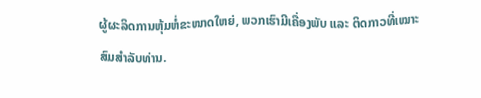ຜູ້ຜະລິດການຫຸ້ມຫໍ່ຂະໜາດໃຫຍ່, ພວກເຮົາມີເຄື່ອງພັບ ແລະ ຕິດກາວທີ່ເໝາະສົມສຳລັບທ່ານ.